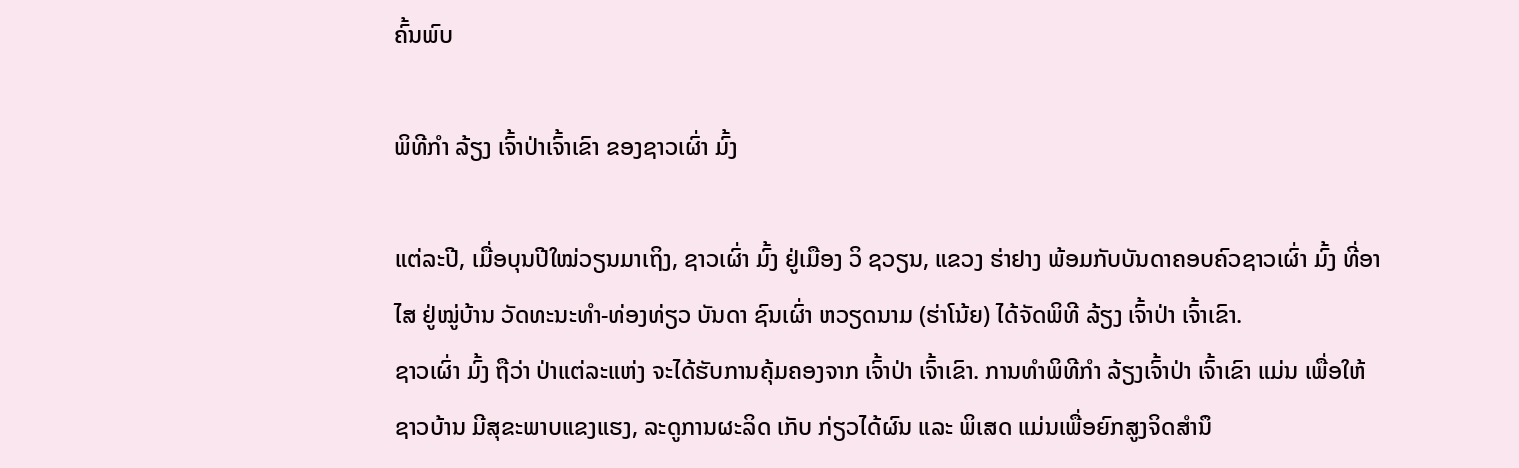ຄົ້ນພົບ

ພິທີກຳ ລ້ຽງ ເຈົ້າປ່າເຈົ້າເຂົາ ຂອງຊາວເຜົ່າ ມົ້ງ

ແຕ່ລະປີ, ເມື່ອບຸນປີໃໝ່ວຽນມາເຖິງ, ຊາວເຜົ່າ ມົ້ງ ຢູ່ເມືອງ ວິ ຊວຽນ, ແຂວງ ຮ່າຢາງ ພ້ອມກັບບັນດາຄອບຄົວຊາວເຜົ່າ ມົ້ງ ທີ່ອາໄສ ຢູ່ໝູ່ບ້ານ ວັດທະນະທຳ-ທ່ອງທ່ຽວ ບັນດາ ຊົນເຜົ່າ ຫວຽດນາມ (ຮ່າໂນ້ຍ) ໄດ້ຈັດພິທີ ລ້ຽງ ເຈົ້າປ່າ ເຈົ້າເຂົາ.
ຊາວເຜົ່າ ມົ້ງ ຖືວ່າ ປ່າແຕ່ລະແຫ່ງ ຈະໄດ້ຮັບການຄຸ້ມຄອງຈາກ ເຈົ້າປ່າ ເຈົ້າເຂົາ. ການທໍາພິທີກໍາ ລ້ຽງເຈົ້າປ່າ ເຈົ້າເຂົາ ແມ່ນ ເພື່ອໃຫ້ຊາວບ້ານ ມີສຸຂະພາບແຂງແຮງ, ລະດູການຜະລິດ ເກັບ ກ່ຽວໄດ້ຜົນ ແລະ ພິເສດ ແມ່ນເພື່ອຍົກສູງຈິດສໍານຶ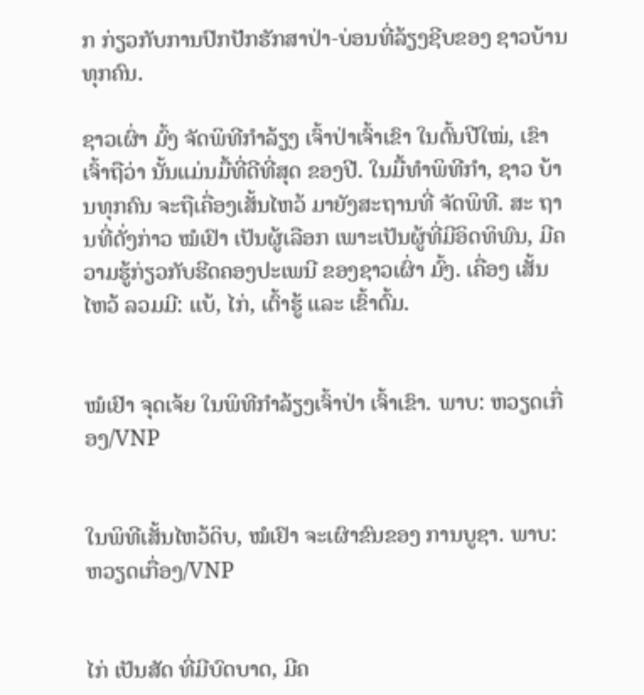ກ ກ່ຽວກັບການປົກປັກຮັກສາປ່າ-ບ່ອນທີ່ລ້ຽງຊີບຂອງ ຊາວບ້ານທຸກຄົນ.

ຊາວເຜົ່າ ມົ້ງ ຈັດພິທີກຳລ້ຽງ ເຈົ້າປ່າເຈົ້າເຂົາ ໃນຕົ້ນປີໃໝ່, ເຂົາ ເຈົ້າຖືວ່າ ນັ້ນແມ່ນມື້ທີ່ດີທີ່ສຸດ ຂອງປີ. ໃນມື້ທຳພິທີກຳ, ຊາວ ບ້ານທຸກຄົນ ຈະຖືເຄື່ອງເສັ້ນໄຫວ້ ມາຍັງສະຖານທີ່ ຈັດພິທີ. ສະ ຖານທີ່ດັ່ງກ່າວ ໝໍເຢົາ ເປັນຜູ້ເລືອກ ເພາະເປັນຜູ້ທີ່ມີອິດທິພົນ, ມີຄວາມຮູ້ກ່ຽວກັບຮີດຄອງປະເພນີ ຂອງຊາວເຜົ່າ ມົ້ງ. ເຄື່ອງ ເສັ້ນໄຫວ້ ລວມມີ: ແບ້, ໄກ່, ເຕົ້າຮູ້ ແລະ ເຂົ້າຕົ້ມ.


ໝໍເຢົາ ຈຸດເຈ້ຍ ໃນພິທີກໍາລ້ຽງເຈົ້າປ່າ ເຈົ້າເຂົາ. ພາບ: ຫວຽດເກື່ອງ/VNP


ໃນພິທີເສັ້ນໄຫວ້ດິບ, ໝໍເຢົາ ຈະເຜົາຂົນຂອງ ການບູຊາ. ພາບ: ຫວຽດເກື່ອງ/VNP


ໄກ່ ເປັນສັດ ທີ່ມີບົດບາດ, ມີຄ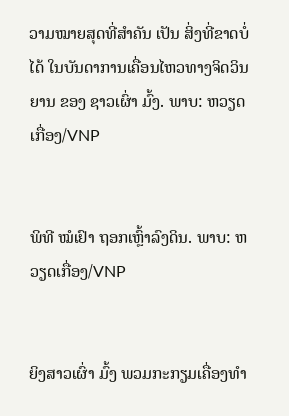ວາມໝາຍສຸດທີ່ສຳຄັນ ເປັນ ສິ່ງທີ່ຂາດບໍ່ໄດ້ ໃນບັນດາການເຄື່ອນໄຫວທາງຈິດວິນຍານ ຂອງ ຊາວເຜົ່າ ມົ້ງ. ພາບ: ຫວຽດເກື່ອງ/VNP


ພິທີ ໝໍເຢົາ ຖອກເຫຼົ້າລົງດິນ. ພາບ: ຫວຽດເກື່ອງ/VNP


ຍິງສາວເຜົ່າ ມົ້ງ ພວມກະກຽມເຄື່ອງທໍາ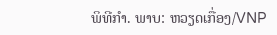ພິທີກໍາ. ພາບ: ຫວຽດເກື່ອງ/VNP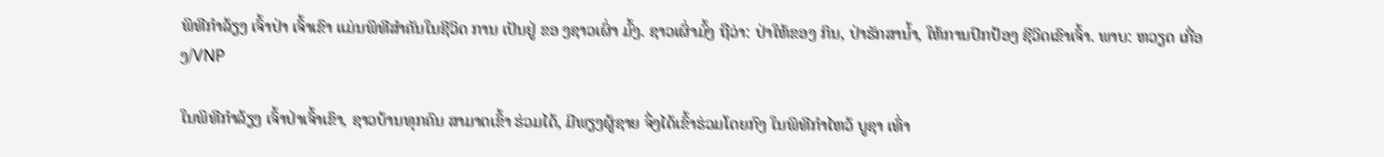ພິທີກຳລ້ຽງ ເຈົ້າປ່າ ເຈົ້າເຂົາ ແມ່ນພິທີສຳຄັນໃນຊີວິດ ການ ເປັນຢູ່ ຂອ ງຊາວເຜົ່າ ມົ້ງ. ຊາວເຜົ່າມົ້ງ ຖືວ່າ: ປ່າໃຫ້ຂອງ ກິນ, ປ່າຮັກສານໍ້າ, ໃຫ້ການປົກປ້ອງ ຊີວິດເຂົາເຈົ້າ. ພາບ: ຫວຽດ ເກື່ອງ/VNP

ໃນພິທີກຳລ້ຽງ ເຈົ້າປ່າເຈົ້າເຂົາ, ຊາວບ້ານທຸກຄົນ ສາມາດເຂົ້າ ຮ່ວມໄດ້, ມີພຽງຜູ້ຊາຍ ຈຶ່ງໄດ້ເຂົ້າຮ່ວມໂດຍກົງ ໃນພິທີກໍາໄຫວ້ ບູຊາ ເທົ່າ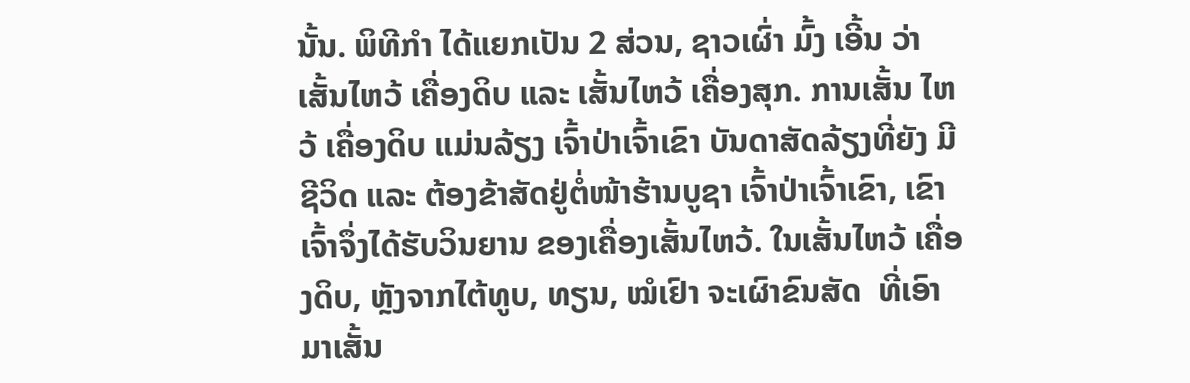ນັ້ນ. ພິທີກຳ ໄດ້ແຍກເປັນ 2 ສ່ວນ, ຊາວເຜົ່າ ມົ້ງ ເອີ້ນ ວ່າ ເສັ້ນໄຫວ້ ເຄື່ອງດິບ ແລະ ເສັ້ນໄຫວ້ ເຄື່ອງສຸກ. ການເສັ້ນ ໄຫວ້ ເຄື່ອງດິບ ແມ່ນລ້ຽງ ເຈົ້າປ່າເຈົ້າເຂົາ ບັນດາສັດລ້ຽງທີ່ຍັງ ມີຊີວິດ ແລະ ຕ້ອງຂ້າສັດຢູ່ຕໍ່ໜ້າຮ້ານບູຊາ ເຈົ້າປ່າເຈົ້າເຂົາ, ເຂົາເຈົ້າຈຶ່ງໄດ້ຮັບວິນຍານ ຂອງເຄື່ອງເສັ້ນໄຫວ້. ໃນເສັ້ນໄຫວ້ ເຄື່ອງດິບ, ຫຼັງຈາກໄຕ້ທູບ, ທຽນ, ໝໍເຢົາ ຈະເຜົາຂົນສັດ  ທີ່ເອົາ ມາເສັ້ນ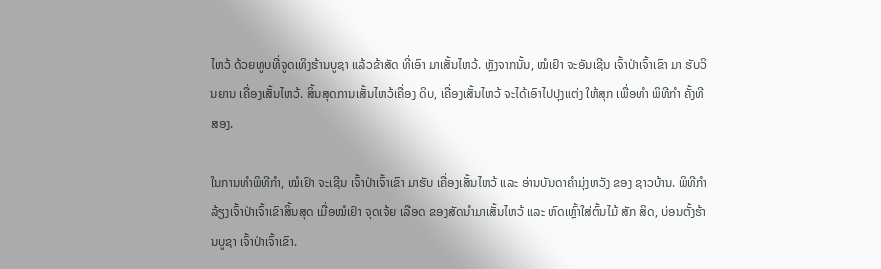ໄຫວ້ ດ້ວຍທູບທີ່ຈູດເທິງຮ້ານບູຊາ ແລ້ວຂ້າສັດ ທີ່ເອົາ ມາເສັ້ນໄຫວ້. ຫຼັງຈາກນັ້ນ, ໝໍເຢົາ ຈະອັນເຊີນ ເຈົ້າປ່າເຈົ້າເຂົາ ມາ ຮັບວິນຍານ ເຄື່ອງເສັ້ນໄຫວ້. ສິ້ນສຸດການເສັ້ນໄຫວ້ເຄື່ອງ ດິບ, ເຄື່ອງເສັ້ນໄຫວ້ ຈະໄດ້ເອົາໄປປຸງແຕ່ງ ໃຫ້ສຸກ ເພື່ອທໍາ ພິທີກໍາ ຄັ້ງທີສອງ.

ໃນການທໍາພິທີກໍາ, ໝໍເຢົາ ຈະເຊີນ ເຈົ້າປ່າເຈົ້າເຂົາ ມາຮັບ ເຄື່ອງເສັ້ນໄຫວ້ ແລະ ອ່ານບັນດາຄຳມຸ່ງຫວັງ ຂອງ ຊາວບ້ານ. ພິທີກຳ ລ້ຽງເຈົ້າປ່າເຈົ້າເຂົາສິ້ນສຸດ ເມື່ອໝໍເຢົາ ຈຸດເຈ້ຍ ເລືອດ ຂອງສັດນໍາມາເສັ້ນໄຫວ້ ແລະ ຫົດເຫຼົ້າໃສ່ຕົ້ນໄມ້ ສັກ ສິດ, ບ່ອນຕັ້ງຮ້ານບູຊາ ເຈົ້າປ່າເຈົ້າເຂົາ.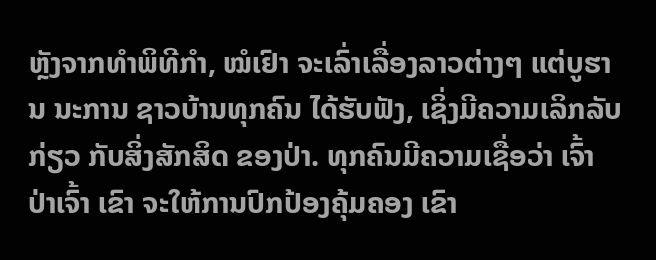ຫຼັງຈາກທຳພິທີກໍາ, ໝໍເຢົາ ຈະເລົ່າເລື່ອງລາວຕ່າງໆ ແຕ່ບູຮານ ນະການ ຊາວບ້ານທຸກຄົນ ໄດ້ຮັບຟັງ, ເຊິ່ງມີຄວາມເລິກລັບ ກ່ຽວ ກັບສິ່ງສັກສິດ ຂອງປ່າ. ທຸກຄົນມີຄວາມເຊື່ອວ່າ ເຈົ້າປ່າເຈົ້າ ເຂົາ ຈະໃຫ້ການປົກປ້ອງຄຸ້ມຄອງ ເຂົາ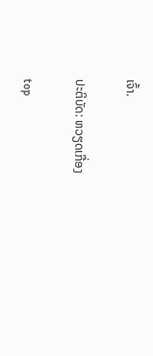ເຈົ້າ.

ປະຕິບັດ: ຫວຽດເກື່ອງ

top